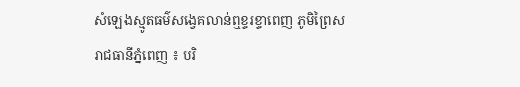សំឡេងស្មូតធម៌សង្វេគលាន់ឮខ្ទរខ្ទាពេញ ភូមិព្រៃស
រាជធានីភ្នំពេញ ៖ បរិ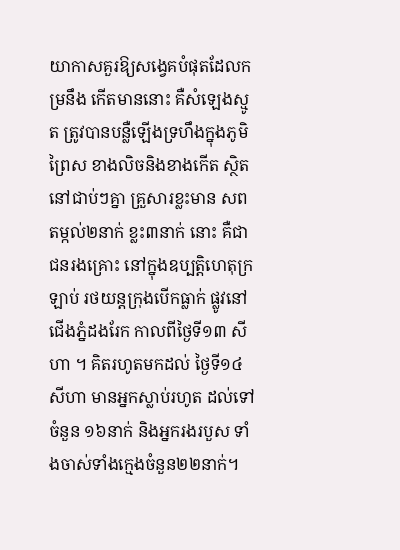យាកាសគួរឱ្យសង្វេគបំផុតដែលកម្រនឹង កើតមាននោះ គឺសំឡេងស្មូត ត្រូវបានបន្លឺឡើងទ្រហឹងក្នុងភូមិព្រៃស ខាងលិចនិងខាងកើត ស្ថិតនៅជាប់ៗគ្នា គ្រួសារខ្លះមាន សពតម្កល់២នាក់ ខ្លះ៣នាក់ នោះ គឺជាជនរងគ្រោះ នៅក្នុងឧប្បត្តិហេតុក្រឡាប់ រថយន្តក្រុងបើកធ្លាក់ ផ្លូវនៅជើងភ្នំដងរែក កាលពីថ្ងៃទី១៣ សីហា ។ គិតរហូតមកដល់ ថ្ងៃទី១៤ សីហា មានអ្នកស្លាប់រហូត ដល់ទៅចំនួន ១៦នាក់ និងអ្នករងរបួស ទាំងចាស់ទាំងក្មេងចំនួន២២នាក់។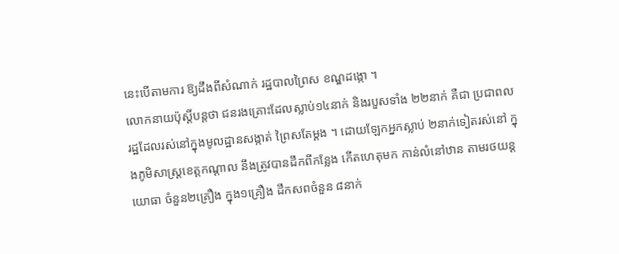នេះបើតាមការ ឱ្យដឹងពីសំណាក់ រដ្ឋបាលព្រៃស ខណ្ឌដង្កោ ។
លោកនាយប៉ុស្តិ៍បន្តថា ជនរងគ្រោះដែលស្លាប់១៤នាក់ និងរបួសទាំង ២២នាក់ គឺជា ប្រជាពលរដ្ឋដែលរស់នៅក្នុងមូលដ្ឋានសង្កាត់ ព្រៃសតែម្តង ។ ដោយឡែកអ្នកស្លាប់ ២នាក់ទៀតរស់នៅ ក្នុងភូមិសាស្ត្រខេត្តកណ្តាល នឹងត្រូវបានដឹកពីកន្លែង កើតហេតុមក កាន់លំនៅឋាន តាមរថយន្តយោធា ចំនួន២គ្រឿង ក្នុង១គ្រឿង ដឹកសពចំនួន ៨នាក់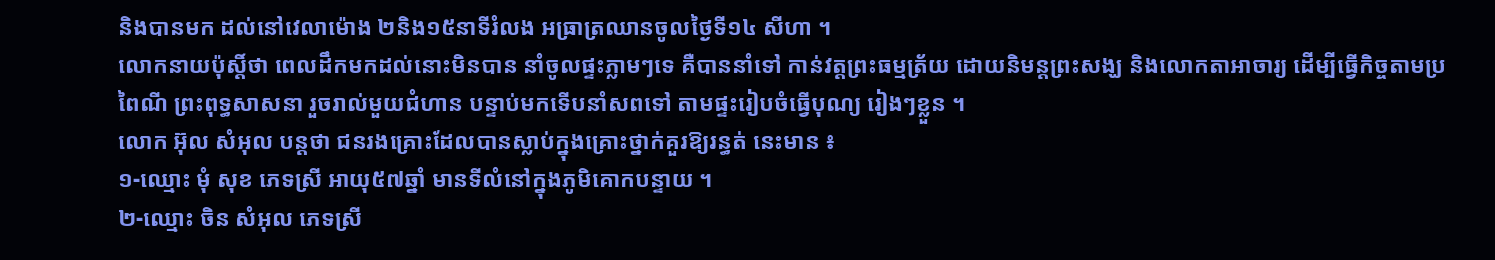និងបានមក ដល់នៅវេលាម៉ោង ២និង១៥នាទីរំលង អធ្រាត្រឈានចូលថ្ងៃទី១៤ សីហា ។
លោកនាយប៉ុស្តិ៍ថា ពេលដឹកមកដល់នោះមិនបាន នាំចូលផ្ទះភ្លាមៗទេ គឺបាននាំទៅ កាន់វត្តព្រះធម្មត្រ័យ ដោយនិមន្តព្រះសង្ឃ និងលោកតាអាចារ្យ ដើម្បីធ្វើកិច្ចតាមប្រពៃណី ព្រះពុទ្ធសាសនា រួចរាល់មួយជំហាន បន្ទាប់មកទើបនាំសពទៅ តាមផ្ទះរៀបចំធ្វើបុណ្យ រៀងៗខ្លួន ។
លោក អ៊ុល សំអុល បន្តថា ជនរងគ្រោះដែលបានស្លាប់ក្នុងគ្រោះថ្នាក់គួរឱ្យរន្ធត់ នេះមាន ៖
១-ឈ្មោះ មុំ សុខ ភេទស្រី អាយុ៥៧ឆ្នាំ មានទីលំនៅក្នុងភូមិគោកបន្ទាយ ។
២-ឈ្មោះ ចិន សំអុល ភេទស្រី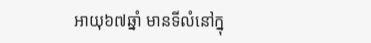អាយុ៦៧ឆ្នាំ មានទីលំនៅក្នុ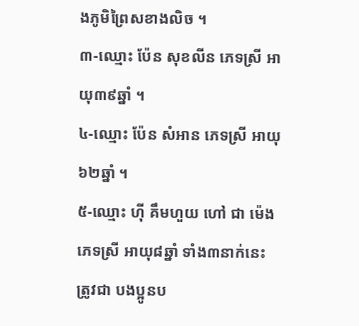ងភូមិព្រៃសខាងលិច ។
៣-ឈ្មោះ ប៉ែន សុខលីន ភេទស្រី អាយុ៣៩ឆ្នាំ ។
៤-ឈ្មោះ ប៉ែន សំអាន ភេទស្រី អាយុ៦២ឆ្នាំ ។
៥-ឈ្មោះ ហ៊ី គឹមហួយ ហៅ ជា ម៉េង ភេទស្រី អាយុ៨ឆ្នាំ ទាំង៣នាក់នេះត្រូវជា បងប្អូនប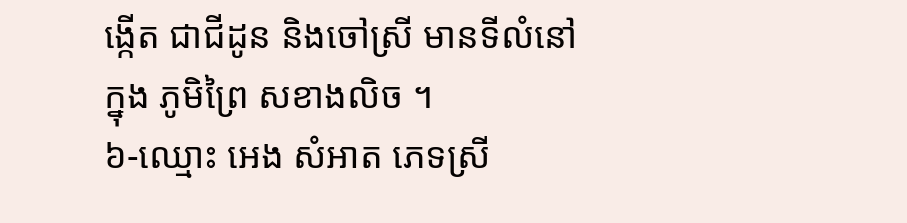ង្កើត ជាជីដូន និងចៅស្រី មានទីលំនៅក្នុង ភូមិព្រៃ សខាងលិច ។
៦-ឈ្មោះ អេង សំអាត ភេទស្រី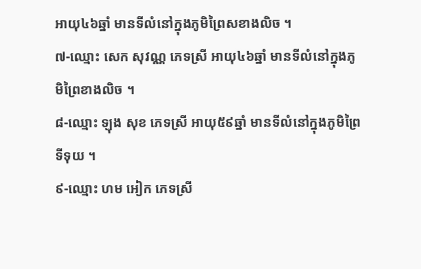អាយុ៤៦ឆ្នាំ មានទីលំនៅក្នុងភូមិព្រៃសខាងលិច ។
៧-ឈ្មោះ សេក សុវណ្ណ ភេទស្រី អាយុ៤៦ឆ្នាំ មានទីលំនៅក្នុងភូមិព្រៃខាងលិច ។
៨-ឈ្មោះ ឡុង សុខ ភេទស្រី អាយុ៥៩ឆ្នាំ មានទីលំនៅក្នុងភូមិព្រៃទីទុយ ។
៩-ឈ្មោះ ហម អៀក ភេទស្រី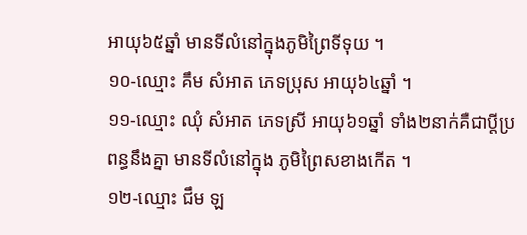អាយុ៦៥ឆ្នាំ មានទីលំនៅក្នុងភូមិព្រៃទីទុយ ។
១០-ឈ្មោះ គឹម សំអាត ភេទប្រុស អាយុ៦៤ឆ្នាំ ។
១១-ឈ្មោះ ឈុំ សំអាត ភេទស្រី អាយុ៦១ឆ្នាំ ទាំង២នាក់គឺជាប្តីប្រពន្ធនឹងគ្នា មានទីលំនៅក្នុង ភូមិព្រៃសខាងកើត ។
១២-ឈ្មោះ ជឹម ឡ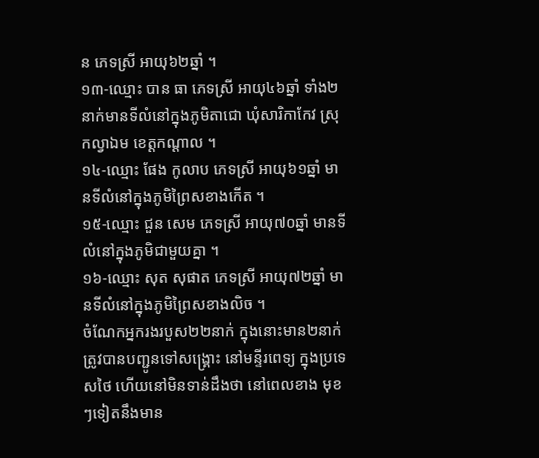ន ភេទស្រី អាយុ៦២ឆ្នាំ ។
១៣-ឈ្មោះ បាន ធា ភេទស្រី អាយុ៤៦ឆ្នាំ ទាំង២នាក់មានទីលំនៅក្នុងភូមិតាជោ ឃុំសារិកាកែវ ស្រុកល្វាឯម ខេត្តកណ្តាល ។
១៤-ឈ្មោះ ផែង កូលាប ភេទស្រី អាយុ៦១ឆ្នាំ មានទីលំនៅក្នុងភូមិព្រៃសខាងកើត ។
១៥-ឈ្មោះ ជួន សេម ភេទស្រី អាយុ៧០ឆ្នាំ មានទីលំនៅក្នុងភូមិជាមួយគ្នា ។
១៦-ឈ្មោះ សុត សុផាត ភេទស្រី អាយុ៧២ឆ្នាំ មានទីលំនៅក្នុងភូមិព្រៃសខាងលិច ។
ចំណែកអ្នករងរបួស២២នាក់ ក្នុងនោះមាន២នាក់ត្រូវបានបញ្ជូនទៅសង្គ្រោះ នៅមន្ទីរពេទ្យ ក្នុងប្រទេសថៃ ហើយនៅមិនទាន់ដឹងថា នៅពេលខាង មុខៗទៀតនឹងមាន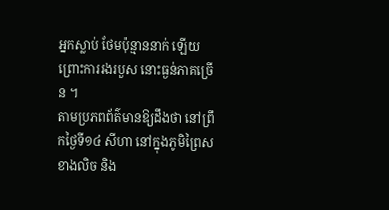អ្នកស្លាប់ ថែមប៉ុន្មាននាក់ ឡើយ ព្រោះការរងរបួស នោះធ្ងន់ភាគច្រើន ។
តាមប្រភពព័ត៌មានឱ្យដឹងថា នៅព្រឹកថ្ងៃទី១៤ សីហា នៅក្នុងភូមិព្រៃសខាងលិច និង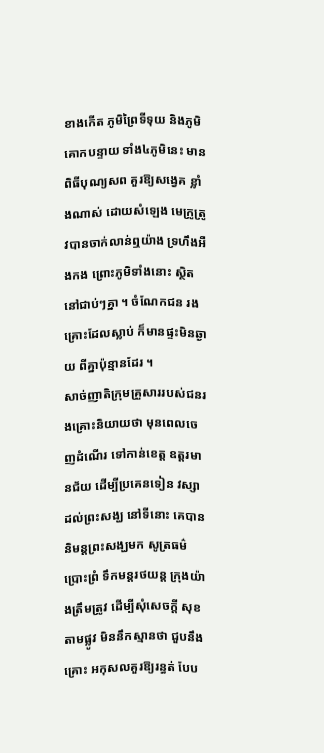ខាងកើត ភូមិព្រៃទីទុយ និងភូមិគោកបន្ទាយ ទាំង៤ភូមិនេះ មានពិធីបុណ្យសព គួរឱ្យសង្វេគ ខ្លាំងណាស់ ដោយសំឡេង មេក្រូត្រូវបានចាក់លាន់ឮយ៉ាង ទ្រហឹងអឺងកង ព្រោះភូមិទាំងនោះ ស្ថិតនៅជាប់ៗគ្នា ។ ចំណែកជន រងគ្រោះដែលស្លាប់ ក៏មានផ្ទះមិនឆ្ងាយ ពីគ្នាប៉ុន្មានដែរ ។
សាច់ញាតិក្រុមគ្រួសាររបស់ជនរងគ្រោះនិយាយថា មុនពេលចេញដំណើរ ទៅកាន់ខេត្ត ឧត្តរមានជ័យ ដើម្បីប្រគេនទៀន វស្សាដល់ព្រះសង្ឃ នៅទីនោះ គេបាននិមន្តព្រះសង្ឃមក សូត្រធម៌ប្រោះព្រំ ទឹកមន្តរថយន្ត ក្រុងយ៉ាងត្រឹមត្រូវ ដើម្បីសុំសេចក្តី សុខតាមផ្លូវ មិននឹកស្មានថា ជួបនឹងគ្រោះ អកុសលគួរឱ្យរន្ធត់ បែប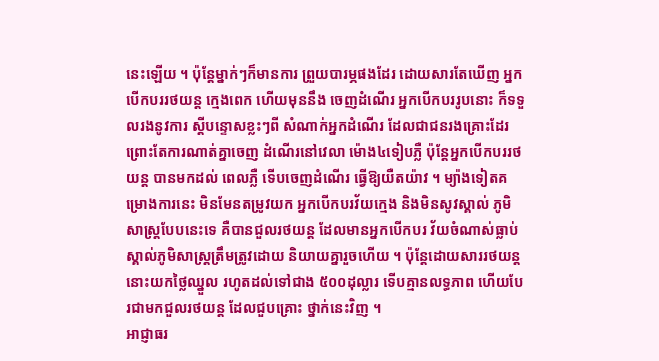នេះឡើយ ។ ប៉ុន្តែម្នាក់ៗក៏មានការ ព្រួយបារម្ភផងដែរ ដោយសារតែឃើញ អ្នកបើកបររថយន្ត ក្មេងពេក ហើយមុននឹង ចេញដំណើរ អ្នកបើកបររូបនោះ ក៏ទទួលរងនូវការ ស្តីបន្ទោសខ្លះៗពី សំណាក់អ្នកដំណើរ ដែលជាជនរងគ្រោះដែរ ព្រោះតែការណាត់គ្នាចេញ ដំណើរនៅវេលា ម៉ោង៤ទៀបភ្លឺ ប៉ុន្តែអ្នកបើកបររថយន្ត បានមកដល់ ពេលភ្លឺ ទើបចេញដំណើរ ធ្វើឱ្យយឺតយ៉ាវ ។ ម្យ៉ាងទៀតគម្រោងការនេះ មិនមែនតម្រូវយក អ្នកបើកបរវ័យក្មេង និងមិនសូវស្គាល់ ភូមិសាស្ត្របែបនេះទេ គឺបានជួលរថយន្ត ដែលមានអ្នកបើកបរ វ័យចំណាស់ធ្លាប់ ស្គាល់ភូមិសាស្ត្រត្រឹមត្រូវដោយ និយាយគ្នារួចហើយ ។ ប៉ុន្តែដោយសាររថយន្ត នោះយកថ្លៃឈ្នួល រហូតដល់ទៅជាង ៥០០ដុល្លារ ទើបគ្មានលទ្ធភាព ហើយបែរជាមកជួលរថយន្ត ដែលជួបគ្រោះ ថ្នាក់នេះវិញ ។
អាជ្ញាធរ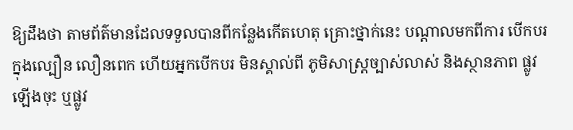ឱ្យដឹងថា តាមព័ត៌មានដែលទទួលបានពីកន្លែងកើតហេតុ គ្រោះថ្នាក់នេះ បណ្តាលមកពីការ បើកបរក្នុងល្បឿន លឿនពេក ហើយអ្នកបើកបរ មិនស្គាល់ពី ភូមិសាស្ត្រច្បាស់លាស់ និងស្ថានភាព ផ្លូវឡើងចុះ ឬផ្លូវ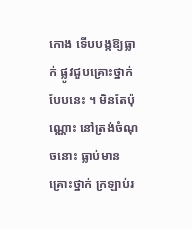កោង ទើបបង្កឱ្យធ្លាក់ ផ្លូវជួបគ្រោះថ្នាក់ បែបនេះ ។ មិនតែប៉ុណ្ណោះ នៅត្រង់ចំណុចនោះ ធ្លាប់មានគ្រោះថ្នាក់ ក្រឡាប់រ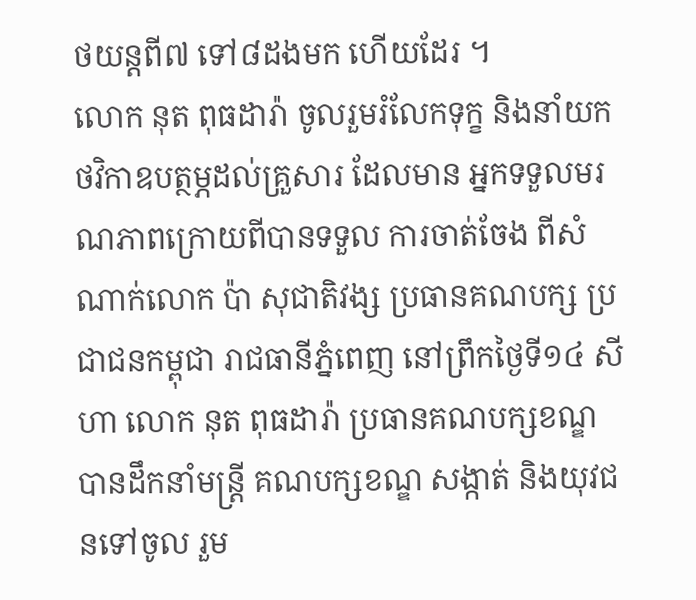ថយន្តពី៧ ទៅ៨ដងមក ហើយដែរ ។
លោក នុត ពុធដារ៉ា ចូលរួមរំលែកទុក្ខ និងនាំយកថវិកាឧបត្ថម្ភដល់គ្រួសារ ដែលមាន អ្នកទទួលមរណភាពក្រោយពីបានទទួល ការចាត់ចែង ពីសំណាក់លោក ប៉ា សុជាតិវង្ស ប្រធានគណបក្ស ប្រជាជនកម្ពុជា រាជធានីភ្នំពេញ នៅព្រឹកថ្ងៃទី១៤ សីហា លោក នុត ពុធដារ៉ា ប្រធានគណបក្សខណ្ឌ បានដឹកនាំមន្ត្រី គណបក្សខណ្ឌ សង្កាត់ និងយុវជនទៅចូល រួម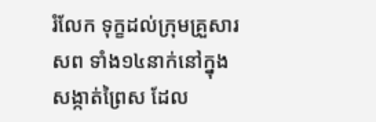រំលែក ទុក្ខដល់ក្រុមគ្រួសារសព ទាំង១៤នាក់នៅក្នុងសង្កាត់ព្រៃស ដែល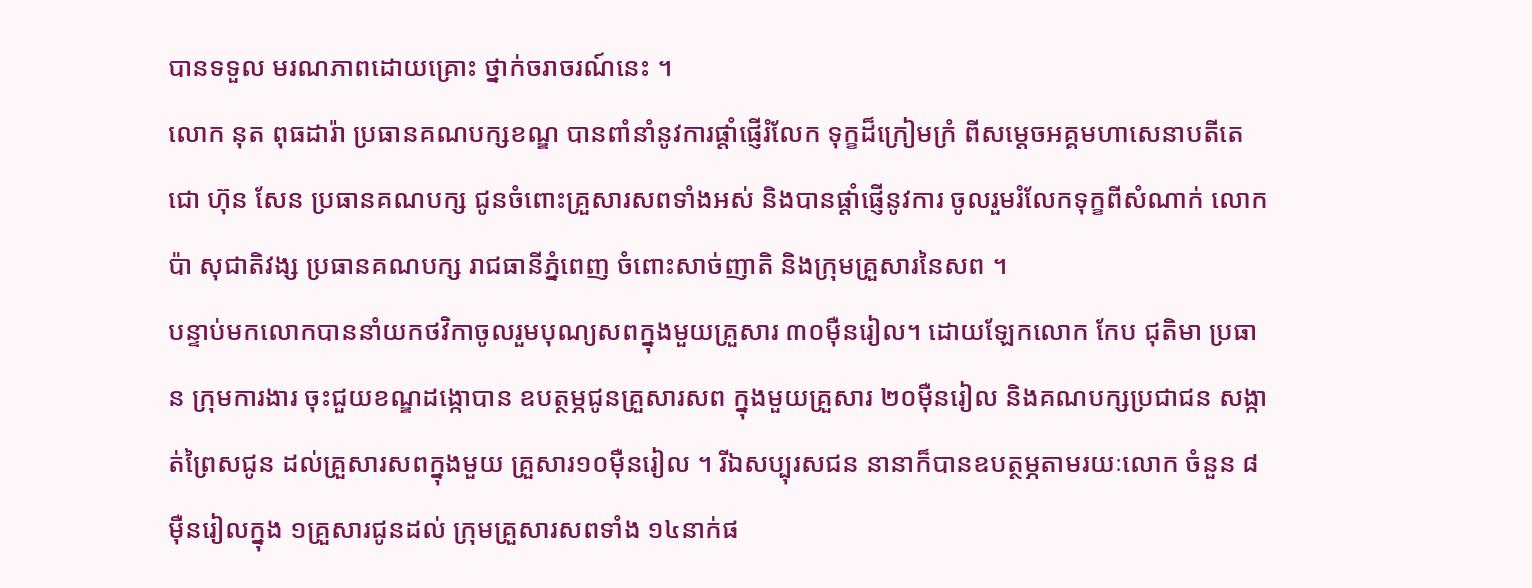បានទទួល មរណភាពដោយគ្រោះ ថ្នាក់ចរាចរណ៍នេះ ។
លោក នុត ពុធដារ៉ា ប្រធានគណបក្សខណ្ឌ បានពាំនាំនូវការផ្តាំផ្ញើរំលែក ទុក្ខដ៏ក្រៀមក្រំ ពីសម្តេចអគ្គមហាសេនាបតីតេជោ ហ៊ុន សែន ប្រធានគណបក្ស ជូនចំពោះគ្រួសារសពទាំងអស់ និងបានផ្តាំផ្ញើនូវការ ចូលរួមរំលែកទុក្ខពីសំណាក់ លោក ប៉ា សុជាតិវង្ស ប្រធានគណបក្ស រាជធានីភ្នំពេញ ចំពោះសាច់ញាតិ និងក្រុមគ្រួសារនៃសព ។
បន្ទាប់មកលោកបាននាំយកថវិកាចូលរួមបុណ្យសពក្នុងមួយគ្រួសារ ៣០ម៉ឺនរៀល។ ដោយឡែកលោក កែប ជុតិមា ប្រធាន ក្រុមការងារ ចុះជួយខណ្ឌដង្កោបាន ឧបត្ថម្ភជូនគ្រួសារសព ក្នុងមួយគ្រួសារ ២០ម៉ឺនរៀល និងគណបក្សប្រជាជន សង្កាត់ព្រៃសជូន ដល់គ្រួសារសពក្នុងមួយ គ្រួសារ១០ម៉ឺនរៀល ។ រីឯសប្បុរសជន នានាក៏បានឧបត្ថម្ភតាមរយៈលោក ចំនួន ៨ម៉ឺនរៀលក្នុង ១គ្រួសារជូនដល់ ក្រុមគ្រួសារសពទាំង ១៤នាក់ផ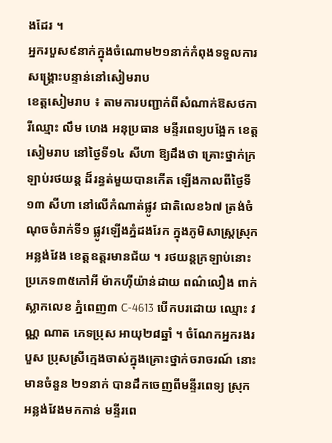ងដែរ ។
អ្នករបួស៩នាក់ក្នុងចំណោម២១នាក់កំពុងទទួលការសង្គ្រោះបន្ទាន់នៅសៀមរាប
ខេត្តសៀមរាប ៖ តាមការបញ្ជាក់ពីសំណាក់ឱសថការីឈ្មោះ លឹម ហេង អនុប្រធាន មន្ទីរពេទ្យបង្អែក ខេត្តសៀមរាប នៅថ្ងៃទី១៤ សីហា ឱ្យដឹងថា គ្រោះថ្នាក់ក្រឡាប់រថយន្ត ដ៏រន្ធត់មួយបានកើត ឡើងកាលពីថ្ងៃទី១៣ សីហា នៅលើកំណាត់ផ្លូវ ជាតិលេខ៦៧ ត្រង់ចំណុចចំរាក់ទី១ ផ្លូវឡើងភ្នំដងរែក ក្នុងភូមិសាស្ត្រស្រុកអន្លង់វែង ខេត្តឧត្តរមានជ័យ ។ រថយន្តក្រឡាប់នោះ ប្រភេទ៣៥កៅអី ម៉ាកហ៊ីយ៉ាន់ដាយ ពណ៌លឿង ពាក់ស្លាកលេខ ភ្នំពេញ៣ C-4613 បើកបរដោយ ឈ្មោះ វណ្ណ ណាត ភេទប្រុស អាយុ២៨ឆ្នាំ ។ ចំណែកអ្នករងរបួស ប្រុសស្រីក្មេងចាស់ក្នុងគ្រោះថ្នាក់ចរាចរណ៍ នោះមានចំនួន ២១នាក់ បានដឹកចេញពីមន្ទីរពេទ្យ ស្រុកអន្លង់វែងមកកាន់ មន្ទីរពេ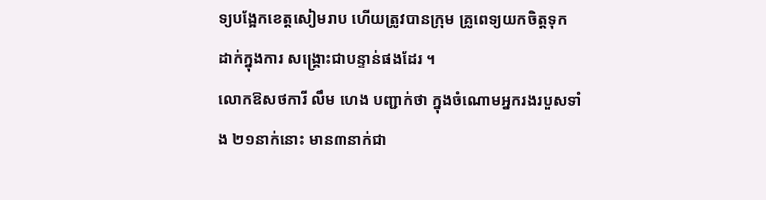ទ្យបង្អែកខេត្តសៀមរាប ហើយត្រូវបានក្រុម គ្រូពេទ្យយកចិត្តទុក ដាក់ក្នុងការ សង្គ្រោះជាបន្ទាន់ផងដែរ ។
លោកឱសថការី លឹម ហេង បញ្ជាក់ថា ក្នុងចំណោមអ្នករងរបួសទាំង ២១នាក់នោះ មាន៣នាក់ជា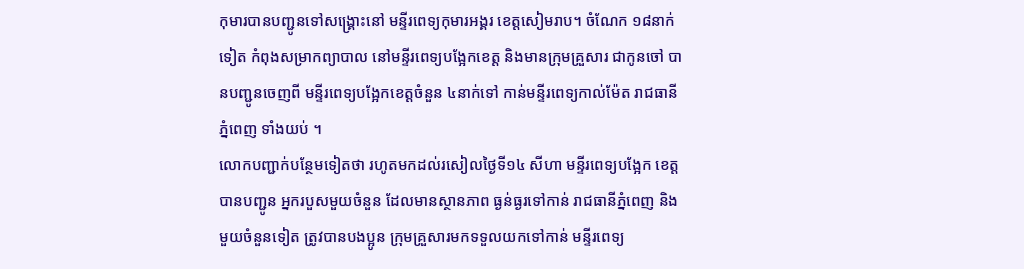កុមារបានបញ្ជូនទៅសង្គ្រោះនៅ មន្ទីរពេទ្យកុមារអង្គរ ខេត្តសៀមរាប។ ចំណែក ១៨នាក់ទៀត កំពុងសម្រាកព្យាបាល នៅមន្ទីរពេទ្យបង្អែកខេត្ត និងមានក្រុមគ្រួសារ ជាកូនចៅ បានបញ្ជូនចេញពី មន្ទីរពេទ្យបង្អែកខេត្តចំនួន ៤នាក់ទៅ កាន់មន្ទីរពេទ្យកាល់ម៉ែត រាជធានីភ្នំពេញ ទាំងយប់ ។
លោកបញ្ជាក់បន្ថែមទៀតថា រហូតមកដល់រសៀលថ្ងៃទី១៤ សីហា មន្ទីរពេទ្យបង្អែក ខេត្តបានបញ្ជូន អ្នករបួសមួយចំនួន ដែលមានស្ថានភាព ធ្ងន់ធ្ងរទៅកាន់ រាជធានីភ្នំពេញ និងមួយចំនួនទៀត ត្រូវបានបងប្អូន ក្រុមគ្រួសារមកទទួលយកទៅកាន់ មន្ទីរពេទ្យ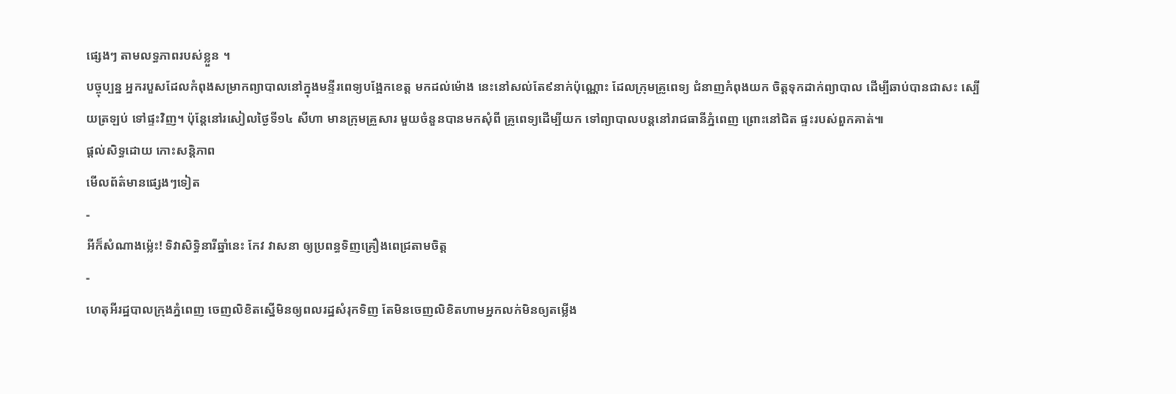ផ្សេងៗ តាមលទ្ធភាពរបស់ខ្លួន ។
បច្ចុប្បន្ន អ្នករបួសដែលកំពុងសម្រាកព្យាបាលនៅក្នុងមន្ទីរពេទ្យបង្អែកខេត្ត មកដល់ម៉ោង នេះនៅសល់តែ៩នាក់ប៉ុណ្ណោះ ដែលក្រុមគ្រូពេទ្យ ជំនាញកំពុងយក ចិត្តទុកដាក់ព្យាបាល ដើម្បីឆាប់បានជាសះ ស្បើយត្រឡប់ ទៅផ្ទះវិញ។ ប៉ុន្តែនៅរសៀលថ្ងៃទី១៤ សីហា មានក្រុមគ្រួសារ មួយចំនួនបានមកសុំពី គ្រូពេទ្យដើម្បីយក ទៅព្យាបាលបន្តនៅរាជធានីភ្នំពេញ ព្រោះនៅជិត ផ្ទះរបស់ពួកគាត់៕
ផ្តល់សិទ្ធដោយ កោះសន្តិភាព
មើលព័ត៌មានផ្សេងៗទៀត
-
អីក៏សំណាងម្ល៉េះ! ទិវាសិទ្ធិនារីឆ្នាំនេះ កែវ វាសនា ឲ្យប្រពន្ធទិញគ្រឿងពេជ្រតាមចិត្ត
-
ហេតុអីរដ្ឋបាលក្រុងភ្នំពេញ ចេញលិខិតស្នើមិនឲ្យពលរដ្ឋសំរុកទិញ តែមិនចេញលិខិតហាមអ្នកលក់មិនឲ្យតម្លើង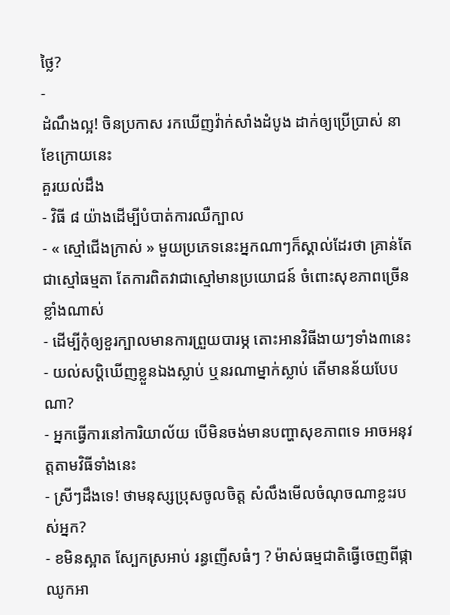ថ្លៃ?
-
ដំណឹងល្អ! ចិនប្រកាស រកឃើញវ៉ាក់សាំងដំបូង ដាក់ឲ្យប្រើប្រាស់ នាខែក្រោយនេះ
គួរយល់ដឹង
- វិធី ៨ យ៉ាងដើម្បីបំបាត់ការឈឺក្បាល
- « ស្មៅជើងក្រាស់ » មួយប្រភេទនេះអ្នកណាៗក៏ស្គាល់ដែរថា គ្រាន់តែជាស្មៅធម្មតា តែការពិតវាជាស្មៅមានប្រយោជន៍ ចំពោះសុខភាពច្រើនខ្លាំងណាស់
- ដើម្បីកុំឲ្យខួរក្បាលមានការព្រួយបារម្ភ តោះអានវិធីងាយៗទាំង៣នេះ
- យល់សប្តិឃើញខ្លួនឯងស្លាប់ ឬនរណាម្នាក់ស្លាប់ តើមានន័យបែបណា?
- អ្នកធ្វើការនៅការិយាល័យ បើមិនចង់មានបញ្ហាសុខភាពទេ អាចអនុវត្តតាមវិធីទាំងនេះ
- ស្រីៗដឹងទេ! ថាមនុស្សប្រុសចូលចិត្ត សំលឹងមើលចំណុចណាខ្លះរបស់អ្នក?
- ខមិនស្អាត ស្បែកស្រអាប់ រន្ធញើសធំៗ ? ម៉ាស់ធម្មជាតិធ្វើចេញពីផ្កាឈូកអា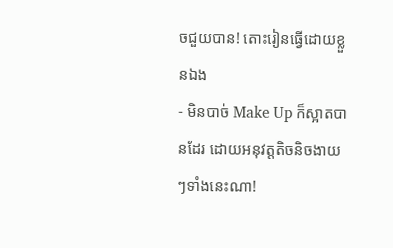ចជួយបាន! តោះរៀនធ្វើដោយខ្លួនឯង
- មិនបាច់ Make Up ក៏ស្អាតបានដែរ ដោយអនុវត្តតិចនិចងាយៗទាំងនេះណា!